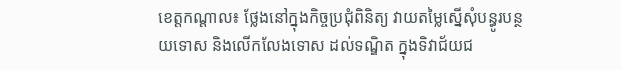ខេត្តកណ្ដាល៖ ថ្លែងនៅក្នុងកិច្ចប្រជុំពិនិត្យ វាយតម្លៃស្នើសុំបន្ធូរបន្ថយទោស និងលើកលែងទោស ដល់ទណ្ឌិត ក្នុងទិវាជ័យជ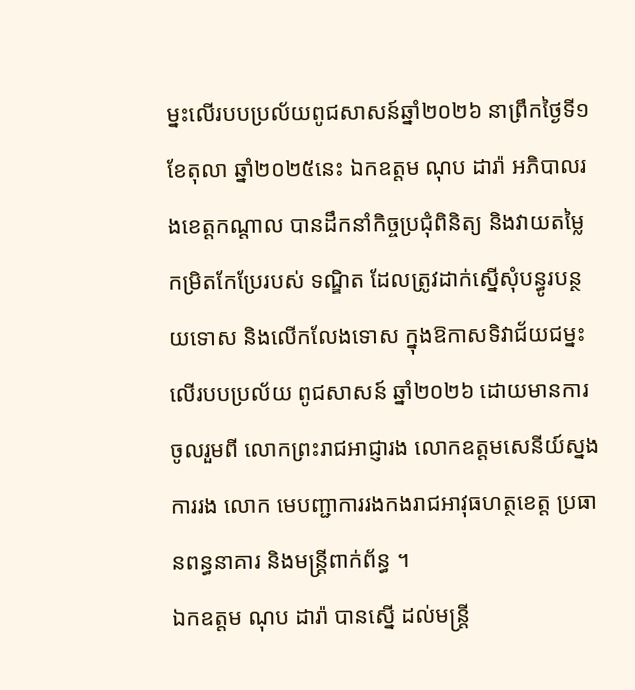ម្នះលើរបបប្រល័យពូជសាសន៍ឆ្នាំ២០២៦ នាព្រឹកថ្ងៃទី១ ខែតុលា ឆ្នាំ២០២៥នេះ ឯកឧត្តម ណុប ដារ៉ា អភិបាលរងខេត្តកណ្តាល បានដឹកនាំកិច្ចប្រជុំពិនិត្យ និងវាយតម្លៃកម្រិតកែប្រែរបស់ ទណ្ឌិត ដែលត្រូវដាក់ស្នើសុំបន្ធូរបន្ថយទោស និងលើកលែងទោស ក្នុងឱកាសទិវាជ័យជម្នះលើរបបប្រល័យ ពូជសាសន៍ ឆ្នាំ២០២៦ ដោយមានការចូលរួមពី លោកព្រះរាជអាជ្ញារង លោកឧត្តមសេនីយ៍ស្នងការរង លោក មេបញ្ជាការរងកងរាជអាវុធហត្ថខេត្ត ប្រធានពន្ធនាគារ និងមន្ត្រីពាក់ព័ន្ធ ។
ឯកឧត្តម ណុប ដារ៉ា បានស្នើ ដល់មន្ត្រី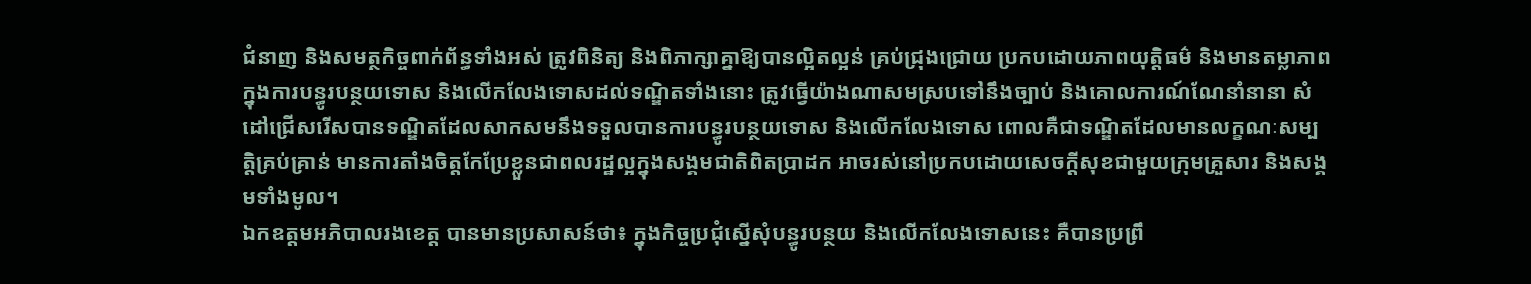ជំនាញ និងសមត្ថកិច្ចពាក់ព័ន្ធទាំងអស់ ត្រូវពិនិត្យ និងពិភាក្សាគ្នាឱ្យបានល្អិតល្អន់ គ្រប់ជ្រុងជ្រោយ ប្រកបដោយភាពយុត្តិធម៌ និងមានតម្លាភាព ក្នុងការបន្ធូរបន្ថយទោស និងលើកលែងទោសដល់ទណ្ឌិតទាំងនោះ ត្រូវធ្វើយ៉ាងណាសមស្របទៅនឹងច្បាប់ និងគោលការណ៍ណែនាំនានា សំដៅជ្រើសរើសបានទណ្ឌិតដែលសាកសមនឹងទទួលបានការបន្ធូរបន្ថយទោស និងលើកលែងទោស ពោលគឺជាទណ្ឌិតដែលមានលក្ខណៈសម្បត្តិគ្រប់គ្រាន់ មានការតាំងចិត្តកែប្រែខ្លួនជាពលរដ្ឋល្អក្នុងសង្គមជាតិពិតប្រាដក អាចរស់នៅប្រកបដោយសេចក្តីសុខជាមួយក្រុមគ្រួសារ និងសង្គមទាំងមូល។
ឯកឧត្តមអភិបាលរងខេត្ត បានមានប្រសាសន៍ថា៖ ក្នុងកិច្ចប្រជុំស្នើសុំបន្ធូរបន្ថយ និងលើកលែងទោសនេះ គឺបានប្រព្រឹ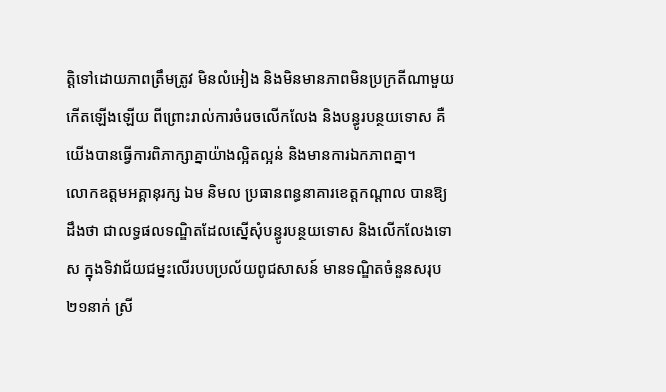ត្តិទៅដោយភាពត្រឹមត្រូវ មិនលំអៀង និងមិនមានភាពមិនប្រក្រតីណាមួយកើតឡើងឡើយ ពីព្រោះរាល់ការចំរេចលើកលែង និងបន្ធូរបន្ថយទោស គឺយើងបានធ្វើការពិភាក្សាគ្នាយ៉ាងល្អិតល្អន់ និងមានការឯកភាពគ្នា។
លោកឧត្តមអគ្គានុរក្ស ឯម និមល ប្រធានពន្ធនាគារខេត្តកណ្តាល បានឱ្យដឹងថា ជាលទ្ធផលទណ្ឌិតដែលស្នើសុំបន្ធូរបន្ថយទោស និងលើកលែងទោស ក្នុងទិវាជ័យជម្នះលើរបបប្រល័យពូជសាសន៍ មានទណ្ឌិតចំនួនសរុប ២១នាក់ ស្រី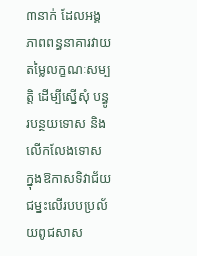៣នាក់ ដែលអង្គភាពពន្ធនាគារវាយតម្លៃលក្ខណៈសម្បត្តិ ដើម្បីស្នើសុំ បន្ធូរបន្ថយទោស និងលើកលែងទោស ក្នុងឱកាសទិវាជ័យជម្នះលើរបបប្រល័យពូជសាស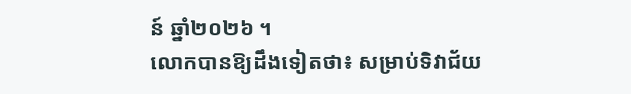ន៍ ឆ្នាំ២០២៦ ។
លោកបានឱ្យដឹងទៀតថា៖ សម្រាប់ទិវាជ័យ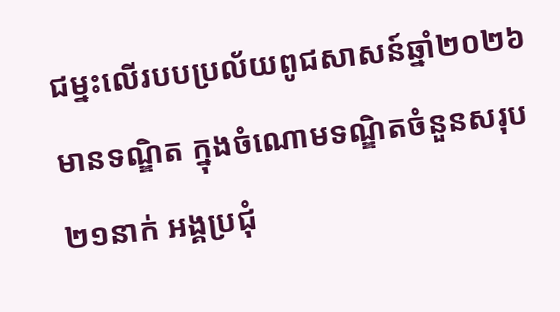ជម្នះលើរបបប្រល័យពូជសាសន៍ឆ្នាំ២០២៦ មានទណ្ឌិត ក្នុងចំណោមទណ្ឌិតចំនួនសរុប ២១នាក់ អង្គប្រជុំ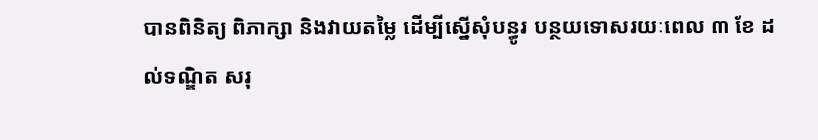បានពិនិត្យ ពិភាក្សា និងវាយតម្លៃ ដើម្បីស្នើសុំបន្ធូរ បន្ថយទោសរយៈពេល ៣ ខែ ដល់ទណ្ឌិត សរុ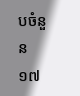បចំនួន ១៧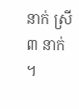នាក់ ស្រី ៣ នាក់ ។